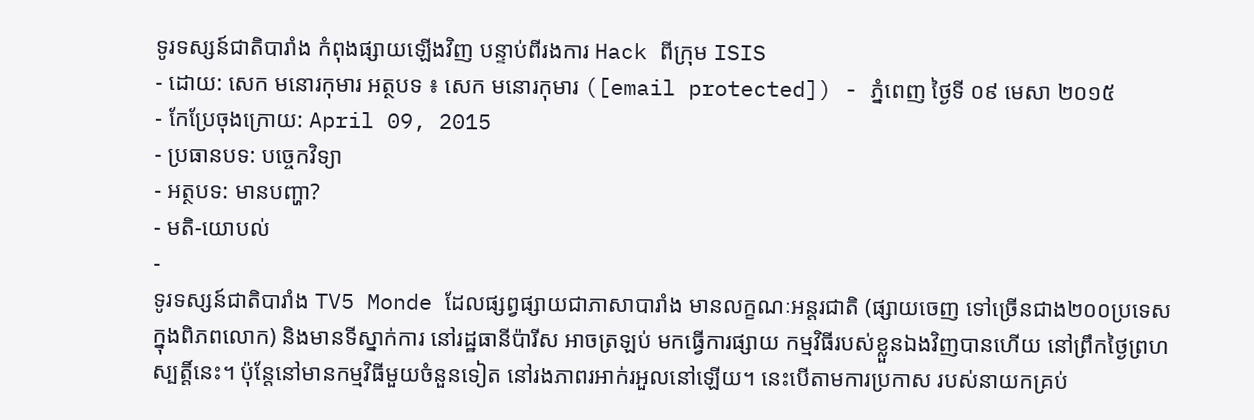ទូរទស្សន៍ជាតិបារាំង កំពុងផ្សាយឡើងវិញ បន្ទាប់ពីរងការ Hack ពីក្រុម ISIS
- ដោយ: សេក មនោរកុមារ អត្ថបទ ៖ សេក មនោរកុមារ ([email protected]) - ភ្នំពេញ ថ្ងៃទី ០៩ មេសា ២០១៥
- កែប្រែចុងក្រោយ: April 09, 2015
- ប្រធានបទ: បច្ចេកវិទ្យា
- អត្ថបទ: មានបញ្ហា?
- មតិ-យោបល់
-
ទូរទស្សន៍ជាតិបារាំង TV5 Monde ដែលផ្សព្វផ្សាយជាភាសាបារាំង មានលក្ខណៈអន្តរជាតិ (ផ្សាយចេញ ទៅច្រើនជាង២០០ប្រទេស ក្នុងពិភពលោក) និងមានទីស្នាក់ការ នៅរដ្ឋធានីប៉ារីស អាចត្រឡប់ មកធ្វើការផ្សាយ កម្មវិធីរបស់ខ្លួនឯងវិញបានហើយ នៅព្រឹកថ្ងៃព្រហស្បត្តិ៍នេះ។ ប៉ុន្តែនៅមានកម្មវិធីមួយចំនួនទៀត នៅរងភាពរអាក់រអួលនៅឡើយ។ នេះបើតាមការប្រកាស របស់នាយកគ្រប់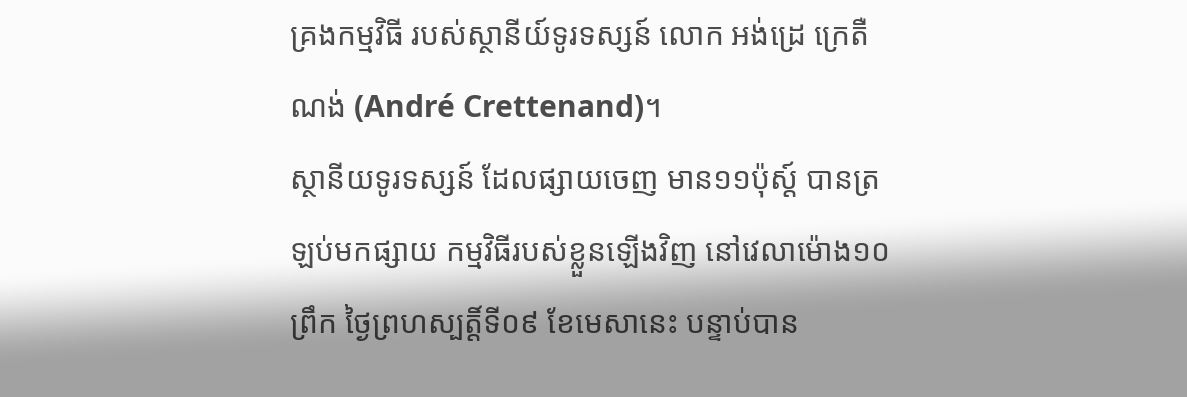គ្រងកម្មវិធី របស់ស្ថានីយ៍ទូរទស្សន៍ លោក អង់ដ្រេ ក្រេតឺណង់ (André Crettenand)។
ស្ថានីយទូរទស្សន៍ ដែលផ្សាយចេញ មាន១១ប៉ុស្ដ៍ បានត្រឡប់មកផ្សាយ កម្មវិធីរបស់ខ្លួនឡើងវិញ នៅវេលាម៉ោង១០ព្រឹក ថ្ងៃព្រហស្បត្តិ៍ទី០៩ ខែមេសានេះ បន្ទាប់បាន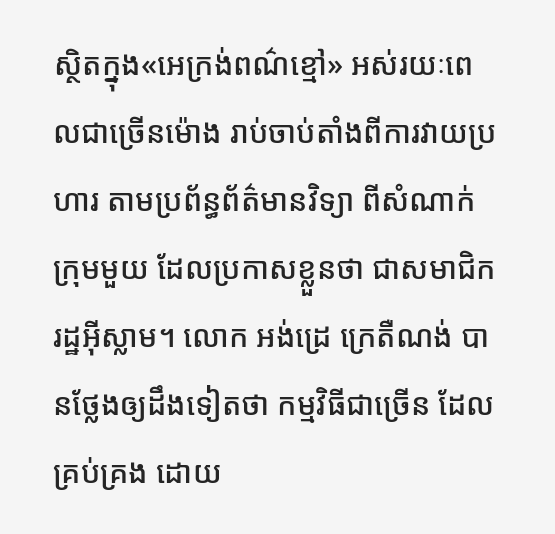ស្ថិតក្នុង«អេក្រង់ពណ៌ខ្មៅ» អស់រយៈពេលជាច្រើនម៉ោង រាប់ចាប់តាំងពីការវាយប្រហារ តាមប្រព័ន្ធព័ត៌មានវិទ្យា ពីសំណាក់ក្រុមមួយ ដែលប្រកាសខ្លួនថា ជាសមាជិករដ្ឋអ៊ីស្លាម។ លោក អង់ដ្រេ ក្រេតឺណង់ បានថ្លែងឲ្យដឹងទៀតថា កម្មវិធីជាច្រើន ដែលគ្រប់គ្រង ដោយ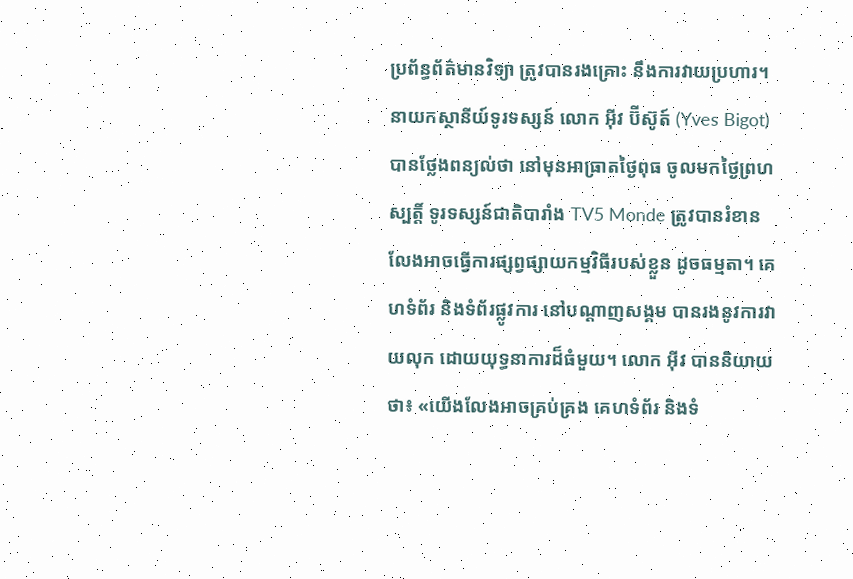ប្រព័ន្ធព័ត៌មានវិទ្យា ត្រូវបានរងគ្រោះ នឹងការវាយប្រហារ។
នាយកស្ថានីយ៍ទូរទស្សន៍ លោក អ៊ីវ ប៊ីស៊ូត៍ (Yves Bigot) បានថ្លែងពន្យល់ថា នៅមុនអាធ្រាតថ្ងៃពុធ ចូលមកថ្ងៃព្រហស្បត្តិ៍ ទូរទស្សន៍ជាតិបារាំង TV5 Monde ត្រូវបានរំខាន លែងអាចធ្វើការផ្សព្វផ្សាយកម្មវិធីរបស់ខ្លួន ដូចធម្មតា។ គេហទំព័រ និងទំព័រផ្លូវការ នៅបណ្ដាញសង្គម បានរងនូវការវាយលុក ដោយយុទ្ធនាការដ៏ធំមួយ។ លោក អ៊ីវ បាននិយាយថា៖ «យើងលែងអាចគ្រប់គ្រង គេហទំព័រ និងទំ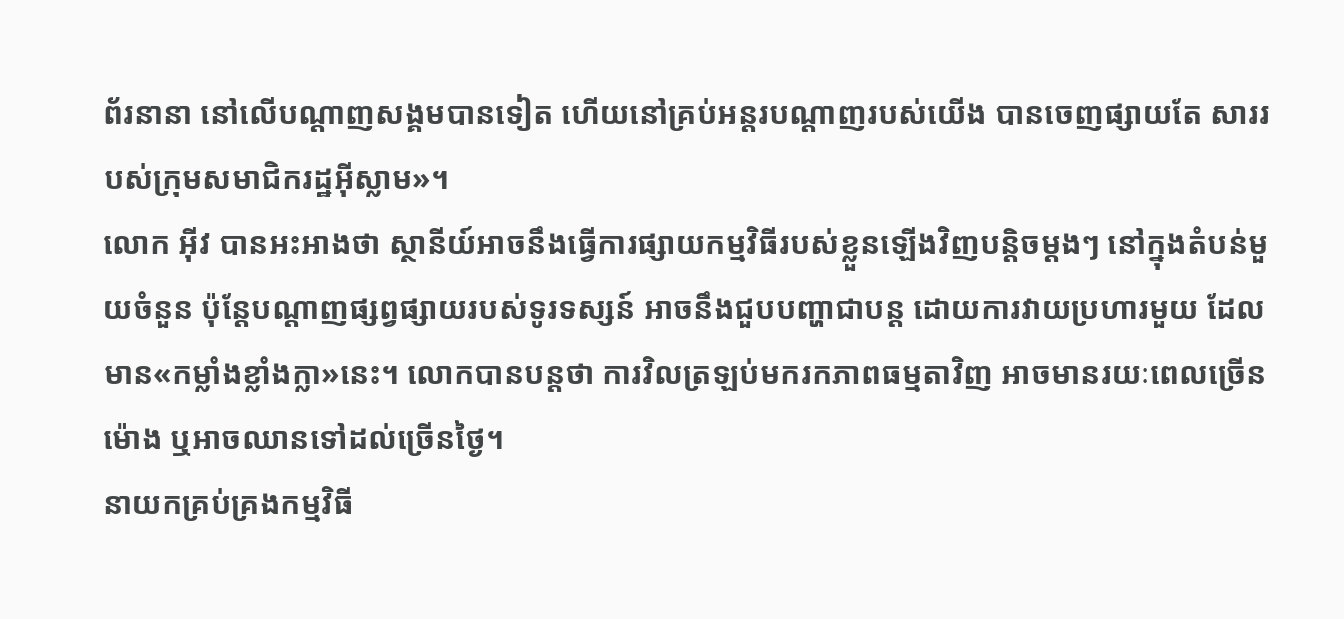ព័រនានា នៅលើបណ្ដាញសង្គមបានទៀត ហើយនៅគ្រប់អន្តរបណ្ដាញរបស់យើង បានចេញផ្សាយតែ សាររបស់ក្រុមសមាជិករដ្ឋអ៊ីស្លាម»។
លោក អ៊ីវ បានអះអាងថា ស្ថានីយ៍អាចនឹងធ្វើការផ្សាយកម្មវិធីរបស់ខ្លួនឡើងវិញបន្តិចម្ដងៗ នៅក្នុងតំបន់មួយចំនួន ប៉ុន្តែបណ្ដាញផ្សព្វផ្សាយរបស់ទូរទស្សន៍ អាចនឹងជួបបញ្ហាជាបន្ត ដោយការវាយប្រហារមួយ ដែលមាន«កម្លាំងខ្លាំងក្លា»នេះ។ លោកបានបន្តថា ការវិលត្រឡប់មករកភាពធម្មតាវិញ អាចមានរយៈពេលច្រើនម៉ោង ឬអាចឈានទៅដល់ច្រើនថ្ងៃ។
នាយកគ្រប់គ្រងកម្មវិធី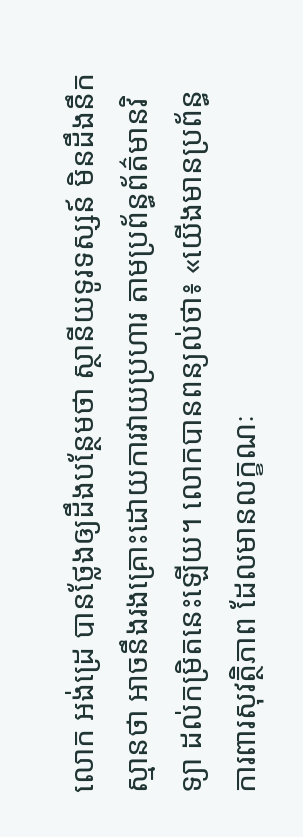លោក អង់ដ្រេ បានថ្លែងឲ្យដឹងបន្ថែមថា ស្ថានីយទូរទស្សន៍ មិនដឹងនឹកស្មានថា អាចនឹងរងគ្រោះដោយការវាយប្រហារ តាមប្រព័ន្ធព័ត៌មានវិទ្យា ដល់កម្រិតនេះឡើយ។ លោកបានពន្យល់ថា៖ «យើងមានប្រព័ន្ធការពារសុវត្ថិភាព ដែលមានលក្ខណៈ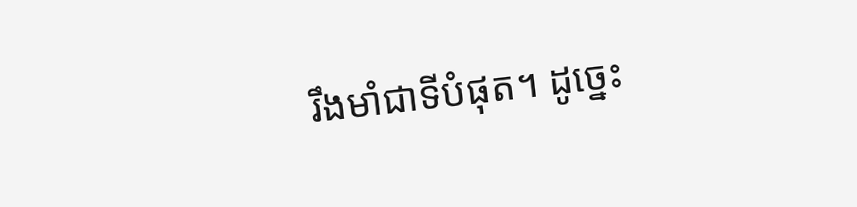រឹងមាំជាទីបំផុត។ ដូច្នេះ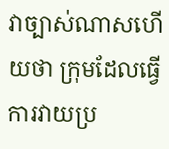វាច្បាស់ណាសហើយថា ក្រុមដែលធ្វើការវាយប្រ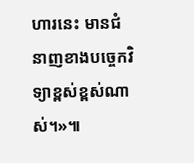ហារនេះ មានជំនាញខាងបច្ចេកវិទ្យាខ្ពស់ខ្ពស់ណាស់។»៕